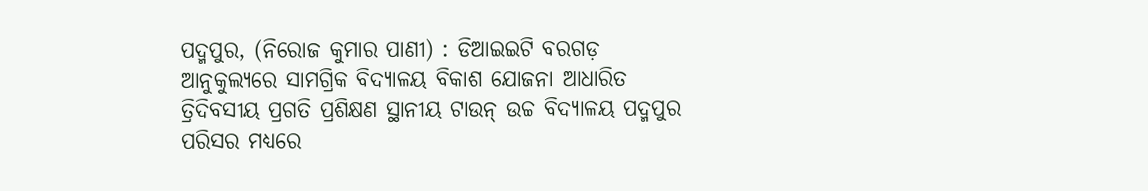ପଦ୍ମପୁର, (ନିରୋଜ କୁମାର ପାଣୀ) : ଡିଆଇଇଟି ବରଗଡ଼ ଆନୁକୁଲ୍ୟରେ ସାମଗ୍ରିକ ବିଦ୍ୟାଳୟ ବିକାଶ ଯୋଜନା ଆଧାରିତ ତ୍ରିଦିବସୀୟ ପ୍ରଗତି ପ୍ରଶିକ୍ଷଣ ସ୍ଥାନୀୟ ଟାଉନ୍ ଉଚ୍ଚ ବିଦ୍ୟାଳୟ ପଦ୍ମପୁର ପରିସର ମଧ୍ୟରେ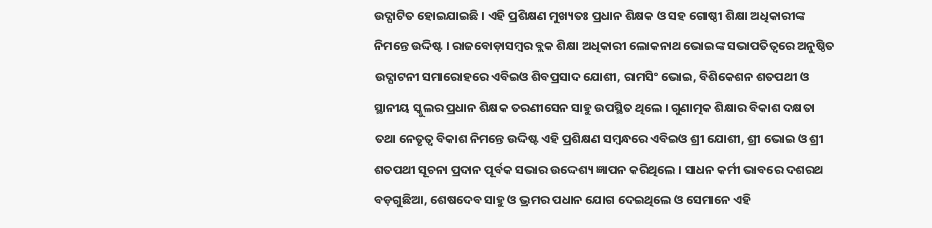ଉଦ୍ଘାଟିତ ହୋଇଯାଇଛି । ଏହି ପ୍ରଶିକ୍ଷଣ ମୁଖ୍ୟତଃ ପ୍ରଧାନ ଶିକ୍ଷକ ଓ ସହ ଗୋଷ୍ଠୀ ଶିକ୍ଷା ଅଧିକାରୀଙ୍କ ନିମନ୍ତେ ଉଦ୍ଦିଷ୍ଟ । ରାଜବୋଡ଼ାସମ୍ବର ବ୍ଲକ ଶିକ୍ଷା ଅଧିକାରୀ ଲୋକନାଥ ଭୋଇଙ୍କ ସଭାପତିତ୍ୱରେ ଅନୁଷ୍ଠିତ ଉଦ୍ଘାଟନୀ ସମାରୋହରେ ଏବିଇଓ ଶିବପ୍ରସାଦ ଯୋଶୀ, ରାମସିଂ ଭୋଇ, ବିଶିକେଶନ ଶତପଥୀ ଓ ସ୍ଥାନୀୟ ସ୍କୁଲର ପ୍ରଧାନ ଶିକ୍ଷକ ତରଣୀସେନ ସାହୁ ଉପସ୍ଥିତ ଥିଲେ । ଗୁଣାତ୍ମକ ଶିକ୍ଷାର ବିକାଶ ଦକ୍ଷତା ତଥା ନେତୃତ୍ୱ ବିକାଶ ନିମନ୍ତେ ଉଦ୍ଦିଷ୍ଟ ଏହି ପ୍ରଶିକ୍ଷଣ ସମ୍ବନ୍ଧରେ ଏବିଇଓ ଶ୍ରୀ ଯୋଶୀ, ଶ୍ରୀ ଭୋଇ ଓ ଶ୍ରୀ ଶତପଥୀ ସୂଚନା ପ୍ରଦାନ ପୂର୍ବକ ସଭାର ଉଦ୍ଦେଶ୍ୟ ଜ୍ଞାପନ କରିଥିଲେ । ସାଧନ କର୍ମୀ ଭାବରେ ଦଶରଥ ବଡ଼ଗୁଛିଆ, ଶେଷଦେବ ସାହୁ ଓ ଭ୍ରମର ପଧାନ ଯୋଗ ଦେଇଥିଲେ ଓ ସେମାନେ ଏହି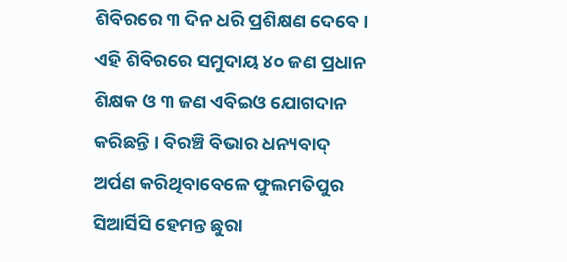ଶିବିରରେ ୩ ଦିନ ଧରି ପ୍ରଶିକ୍ଷଣ ଦେବେ । ଏହି ଶିବିରରେ ସମୁଦାୟ ୪୦ ଜଣ ପ୍ରଧାନ ଶିକ୍ଷକ ଓ ୩ ଜଣ ଏବିଇଓ ଯୋଗଦାନ କରିଛନ୍ତି । ବିରଞ୍ଚି ବିଭାର ଧନ୍ୟବାଦ୍ ଅର୍ପଣ କରିଥିବାବେଳେ ଫୁଲମତିପୁର ସିଆର୍ସିସି ହେମନ୍ତ ଛୁରା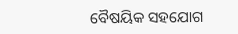ବୈଷୟିକ ସହଯୋଗ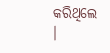କରିଥିଲେ ।